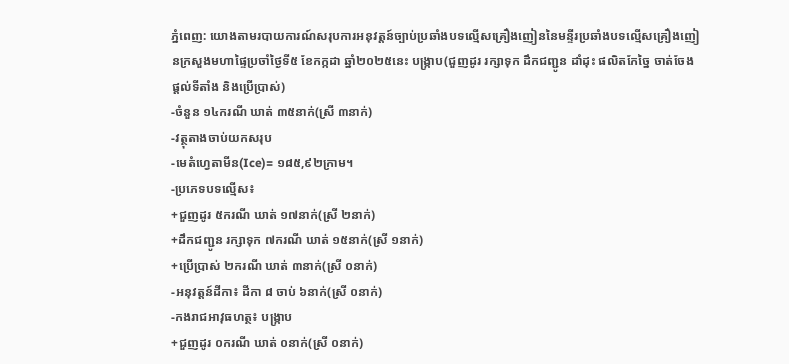ភ្នំពេញ: យោងតាមរបាយការណ៍សរុបការអនុវត្តន៍ច្បាប់ប្រឆាំងបទល្មើសគ្រឿងញៀននៃមន្ទីរប្រឆាំងបទល្មើសគ្រឿងញៀនក្រសួងមហាផ្ទៃប្រចាំថ្ងៃទី៥ ខែកក្កដា ឆ្នាំ២០២៥នេះ បង្ក្រាប(ជួញដូរ រក្សាទុក ដឹកជញ្ជូន ដាំដុះ ផលិតកែច្នៃ ចាត់ចែង ផ្ដល់ទីតាំង និងប្រើប្រាស់)
-ចំនួន ១៤ករណី ឃាត់ ៣៥នាក់(ស្រី ៣នាក់)
-វត្ថុតាងចាប់យកសរុប
-មេតំហ្វេតាមីន(Ice)= ១៨៥,៩២ក្រាម។
-ប្រភេទបទល្មើស៖
+ជួញដូរ ៥ករណី ឃាត់ ១៧នាក់(ស្រី ២នាក់)
+ដឹកជញ្ជូន រក្សាទុក ៧ករណី ឃាត់ ១៥នាក់(ស្រី ១នាក់)
+ប្រើប្រាស់ ២ករណី ឃាត់ ៣នាក់(ស្រី ០នាក់)
-អនុវត្ដន៍ដីកា៖ ដីកា ៨ ចាប់ ៦នាក់(ស្រី ០នាក់)
-កងរាជអាវុធហត្ថ៖ បង្ក្រាប
+ជួញដូរ ០ករណី ឃាត់ ០នាក់(ស្រី ០នាក់)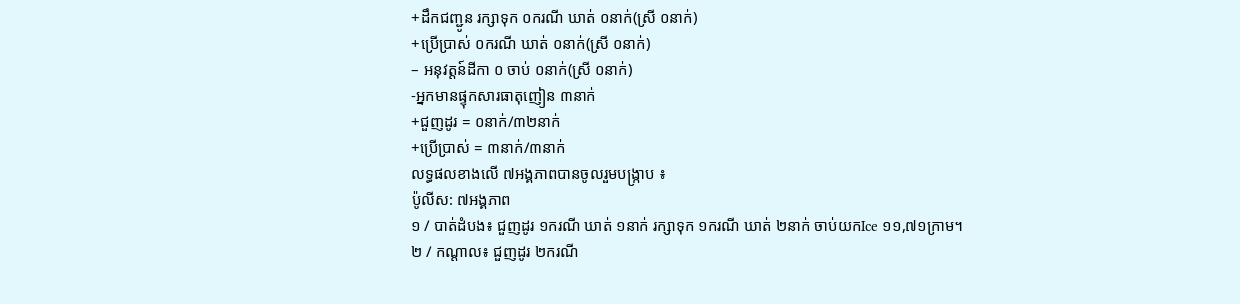+ដឹកជញ្ជូន រក្សាទុក ០ករណី ឃាត់ ០នាក់(ស្រី ០នាក់)
+ប្រើប្រាស់ ០ករណី ឃាត់ ០នាក់(ស្រី ០នាក់)
– អនុវត្ដន៍ដីកា ០ ចាប់ ០នាក់(ស្រី ០នាក់)
-អ្នកមានផ្ទុកសារធាតុញៀន ៣នាក់
+ជួញដូរ = ០នាក់/៣២នាក់
+ប្រើប្រាស់ = ៣នាក់/៣នាក់
លទ្ធផលខាងលើ ៧អង្គភាពបានចូលរួមបង្ក្រាប ៖
ប៉ូលីស: ៧អង្គភាព
១ / បាត់ដំបង៖ ជួញដូរ ១ករណី ឃាត់ ១នាក់ រក្សាទុក ១ករណី ឃាត់ ២នាក់ ចាប់យកIce ១១,៧១ក្រាម។
២ / កណ្តាល៖ ជួញដូរ ២ករណី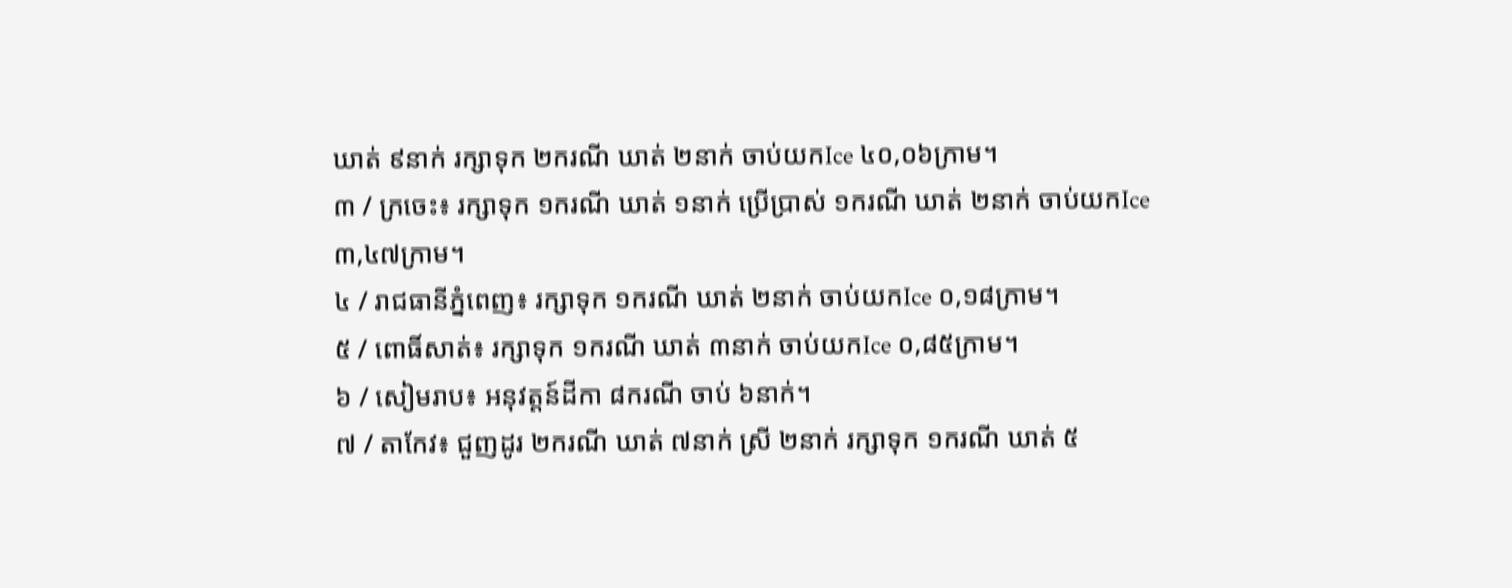ឃាត់ ៩នាក់ រក្សាទុក ២ករណី ឃាត់ ២នាក់ ចាប់យកIce ៤០,០៦ក្រាម។
៣ / ក្រចេះ៖ រក្សាទុក ១ករណី ឃាត់ ១នាក់ ប្រើប្រាស់ ១ករណី ឃាត់ ២នាក់ ចាប់យកIce ៣,៤៧ក្រាម។
៤ / រាជធានីភ្នំពេញ៖ រក្សាទុក ១ករណី ឃាត់ ២នាក់ ចាប់យកIce ០,១៨ក្រាម។
៥ / ពោធិ៍សាត់៖ រក្សាទុក ១ករណី ឃាត់ ៣នាក់ ចាប់យកIce ០,៨៥ក្រាម។
៦ / សៀមរាប៖ អនុវត្តន៍ដីកា ៨ករណី ចាប់ ៦នាក់។
៧ / តាកែវ៖ ជួញដូរ ២ករណី ឃាត់ ៧នាក់ ស្រី ២នាក់ រក្សាទុក ១ករណី ឃាត់ ៥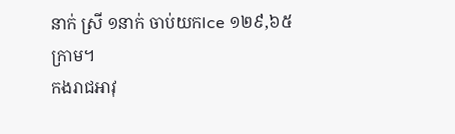នាក់ ស្រី ១នាក់ ចាប់យកIce ១២៩,៦៥ក្រាម។
កងរាជអាវុ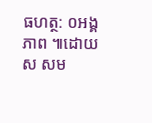ធហត្ថ: ០អង្គភាព ៕ដោយ ស សម